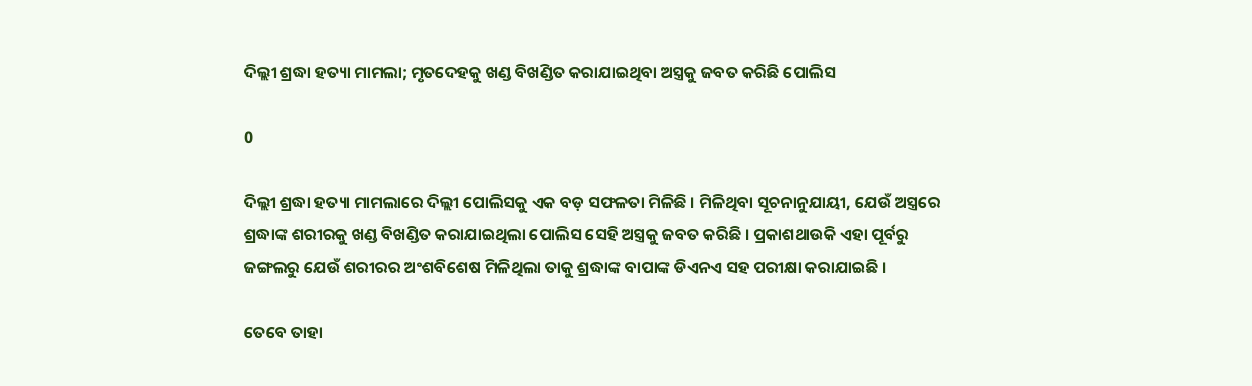ଦିଲ୍ଲୀ ଶ୍ରଦ୍ଧା ହତ୍ୟା ମାମଲା; ମୃତଦେହକୁ ଖଣ୍ଡ ବିଖଣ୍ଡିତ କରାଯାଇଥିବା ଅସ୍ତ୍ରକୁ ଜବତ କରିଛି ପୋଲିସ

0

ଦିଲ୍ଲୀ ଶ୍ରଦ୍ଧା ହତ୍ୟା ମାମଲାରେ ଦିଲ୍ଲୀ ପୋଲିସକୁ ଏକ ବଡ଼ ସଫଳତା ମିଳିଛି । ମିଳିଥିବା ସୂଚନାନୁଯାୟୀ, ଯେଉଁ ଅସ୍ତ୍ରରେ ଶ୍ରଦ୍ଧାଙ୍କ ଶରୀରକୁ ଖଣ୍ଡ ବିଖଣ୍ଡିତ କରାଯାଇଥିଲା ପୋଲିସ ସେହି ଅସ୍ତ୍ରକୁ ଜବତ କରିଛି । ପ୍ରକାଶଥାଉକି ଏହା ପୂର୍ବରୁ ଜଙ୍ଗଲରୁ ଯେଉଁ ଶରୀରର ଅଂଶବିଶେଷ ମିଳିଥିଲା ତାକୁ ଶ୍ରଦ୍ଧାଙ୍କ ବାପାଙ୍କ ଡିଏନଏ ସହ ପରୀକ୍ଷା କରାଯାଇଛି ।

ତେବେ ତାହା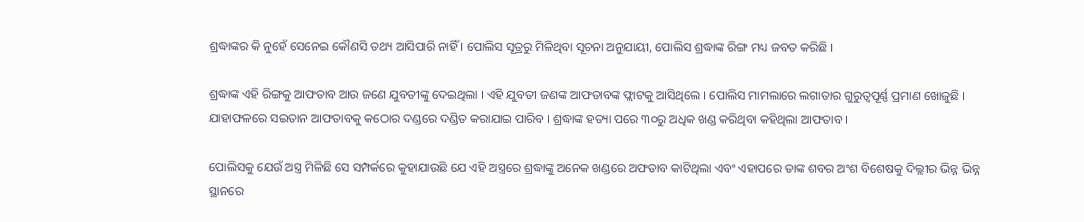ଶ୍ରଦ୍ଧାଙ୍କର କି ନୁହେଁ ସେନେଇ କୌଣସି ତଥ୍ୟ ଆସିପାରି ନାହିଁ । ପୋଲିସ ସୂତ୍ରରୁ ମିଳିଥିବା ସୂଚନା ଅନୁଯାୟୀ, ପୋଲିସ ଶ୍ରଦ୍ଧାଙ୍କ ରିଙ୍ଗ ମଧ୍ୟ ଜବତ କରିଛି ।

ଶ୍ରଦ୍ଧାଙ୍କ ଏହି ରିଙ୍ଗକୁ ଆଫତାବ ଆଉ ଜଣେ ଯୁବତୀଙ୍କୁ ଦେଇଥିଲା । ଏହି ଯୁବତୀ ଜଣଙ୍କ ଆଫତାବଙ୍କ ଫ୍ଲାଟକୁ ଆସିଥିଲେ । ପୋଲିସ ମାମଲାରେ ଲଗାତାର ଗୁରୁତ୍ୱପୂର୍ଣ୍ଣ ପ୍ରମାଣ ଖୋଜୁଛି । ଯାହାଫଳରେ ସଇତାନ ଆଫତାବକୁ କଠୋର ଦଣ୍ଡରେ ଦଣ୍ଡିତ କରାଯାଇ ପାରିବ । ଶ୍ରଦ୍ଧାଙ୍କ ହତ୍ୟା ପରେ ୩୦ରୁ ଅଧିକ ଖଣ୍ଡ କରିଥିବା କହିଥିଲା ଆଫତାବ ।

ପୋଲିସକୁ ଯେଉଁ ଅସ୍ତ୍ର ମିଳିଛି ସେ ସମ୍ପର୍କରେ କୁହାଯାଉଛି ଯେ ଏହି ଅସ୍ତ୍ରରେ ଶ୍ରଦ୍ଧାଙ୍କୁ ଅନେକ ଖଣ୍ଡରେ ଅଫତାବ କାଟିଥିଲା ଏବଂ ଏହାପରେ ତାଙ୍କ ଶବର ଅଂଶ ବିଶେଷକୁ ଦିଲ୍ଲୀର ଭିନ୍ନ ଭିନ୍ନ ସ୍ଥାନରେ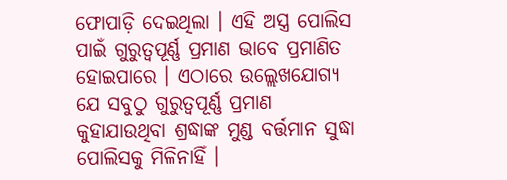ଫୋପାଡ଼ି ଦେଇଥିଲା । ଏହି ଅସ୍ତ୍ର ପୋଲିସ ପାଇଁ ଗୁରୁତ୍ୱପୂର୍ଣ୍ଣ ପ୍ରମାଣ ଭାବେ ପ୍ରମାଣିତ ହୋଇପାରେ । ଏଠାରେ ଉଲ୍ଲେଖଯୋଗ୍ୟ ଯେ ସବୁଠୁ ଗୁରୁତ୍ୱପୂର୍ଣ୍ଣ ପ୍ରମାଣ କୁହାଯାଉଥିବା ଶ୍ରଦ୍ଧାଙ୍କ ମୁଣ୍ଡ ବର୍ତ୍ତମାନ ସୁଦ୍ଧା ପୋଲିସକୁ ମିଳିନାହିଁ ।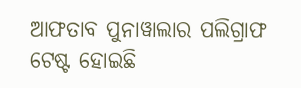ଆଫତାବ ପୁନାୱାଲାର ପଲିଗ୍ରାଫ ଟେଷ୍ଟ ହୋଇଛି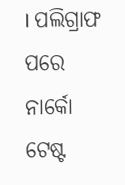। ପଲିଗ୍ରାଫ ପରେ ନାର୍କୋ ଟେଷ୍ଟ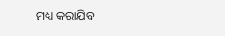ମଧ୍ୟ କରାଯିବ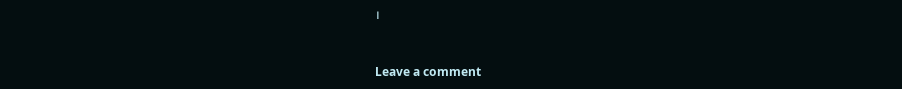।



Leave a comment